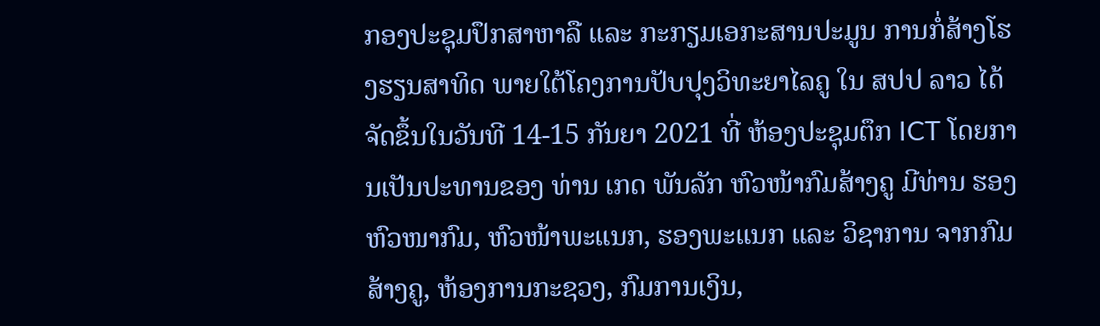ກອງປະຊຸມປຶກສາຫາລື ແລະ ກະກຽມເອກະສານປະມູນ ການກໍ່ສ້າງໂຮງຮຽນສາທິດ ພາຍໃຕ້ໂຄງການປັບປຸງວິທະຍາໄລຄູ ໃນ ສປປ ລາວ ໄດ້ຈັດຂຶ້ນໃນວັນທີ 14-15 ກັນຍາ 2021 ທີ່ ຫ້ອງປະຊຸມຕຶກ ICT ໂດຍການເປັນປະທານຂອງ ທ່ານ ເກດ ພັນລັກ ຫົວໜ້າກົມສ້າງຄູ ມີທ່ານ ຮອງຫົວໜາກົມ, ຫົວໜ້າພະແນກ, ຮອງພະແນກ ແລະ ວິຊາການ ຈາກກົມສ້າງຄູ, ຫ້ອງການກະຊວງ, ກົມການເງິນ,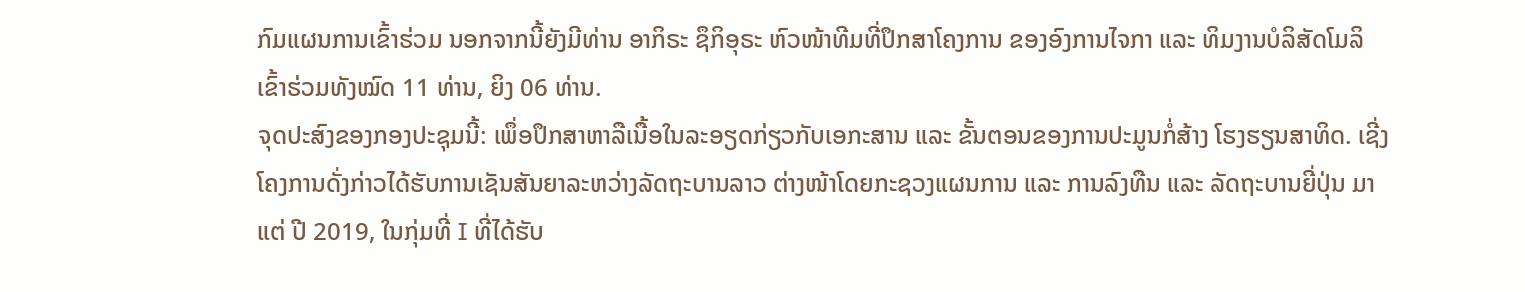ກົມແຜນການເຂົ້າຮ່ວມ ນອກຈາກນີ້ຍັງມີທ່ານ ອາກິຣະ ຊຶກິອຸຣະ ຫົວໜ້າທີມທີ່ປຶກສາໂຄງການ ຂອງອົງການໄຈກາ ແລະ ທິມງານບໍລິສັດໂມລິເຂົ້າຮ່ວມທັງໝົດ 11 ທ່ານ, ຍິງ 06 ທ່ານ.
ຈຸດປະສົງຂອງກອງປະຊຸມນີ້: ເພຶ່ອປຶກສາຫາລືເນື້ອໃນລະອຽດກ່ຽວກັບເອກະສານ ແລະ ຂັ້ນຕອນຂອງການປະມູນກໍ່ສ້າງ ໂຮງຮຽນສາທິດ. ເຊີ່ງໂຄງການດັ່ງກ່າວໄດ້ຮັບການເຊັນສັນຍາລະຫວ່າງລັດຖະບານລາວ ຕ່າງໜ້າໂດຍກະຊວງແຜນການ ແລະ ການລົງທືນ ແລະ ລັດຖະບານຍີ່ປຸ່ນ ມາແຕ່ ປີ 2019, ໃນກຸ່ມທີ່ I ທີ່ໄດ້ຮັບ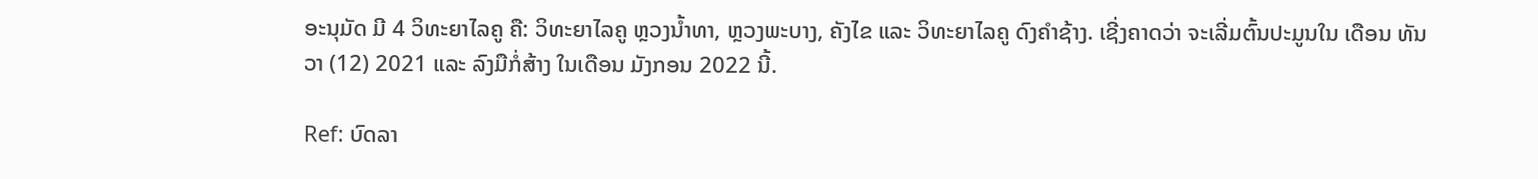ອະນຸມັດ ມີ 4 ວິທະຍາໄລຄູ ຄື: ວິທະຍາໄລຄູ ຫຼວງນໍ້າທາ, ຫຼວງພະບາງ, ຄັງໄຂ ແລະ ວິທະຍາໄລຄູ ດົງຄຳຊ້າງ. ເຊີ່ງຄາດວ່າ ຈະເລີ່ມຕົ້ນປະມູນໃນ ເດືອນ ທັນວາ (12) 2021 ແລະ ລົງມືກໍ່ສ້າງ ໃນເດືອນ ມັງກອນ 2022 ນີ້.

Ref: ບົດລາ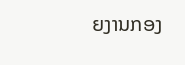ຍງານກອງ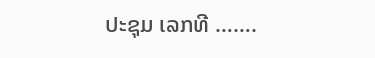ປະຊຸມ ເລກທີ …….